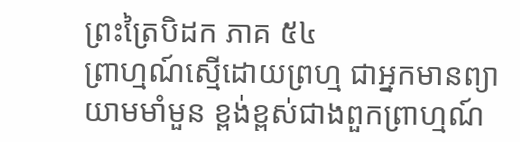ព្រះត្រៃបិដក ភាគ ៥៤
ព្រាហ្មណ៍ស្មើដោយព្រហ្ម ជាអ្នកមានព្យាយាមមាំមួន ខ្ពង់ខ្ពស់ជាងពួកព្រាហ្មណ៍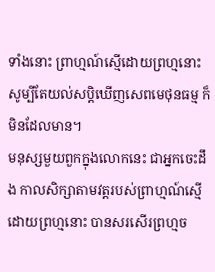ទាំងនោះ ព្រាហ្មណ៍ស្មើដោយព្រហ្មនោះ សូម្បីតែយល់សប្តិឃើញសេពមេថុនធម្ម ក៏មិនដែលមាន។
មនុស្សមួយពួកក្នុងលោកនេះ ជាអ្នកចេះដឹង កាលសិក្សាតាមវត្តរបស់ព្រាហ្មណ៍ស្មើដោយព្រហ្មនោះ បានសរសើរព្រហ្មច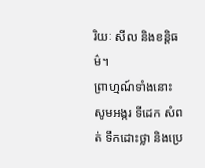រិយៈ សីល និងខន្តិធម៌។
ព្រាហ្មណ៍ទាំងនោះ សូមអង្ករ ទីដេក សំពត់ ទឹកដោះថ្លា និងប្រេ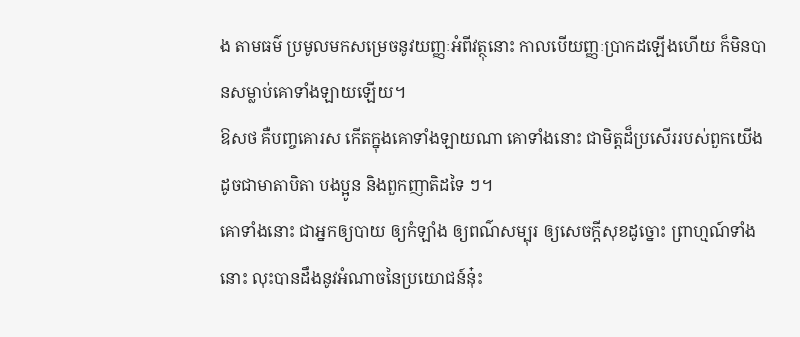ង តាមធម៌ ប្រមូលមកសម្រេចនូវយញ្ញៈអំពីវត្ថុនោះ កាលបើយញ្ញៈប្រាកដឡើងហើយ ក៏មិនបានសម្លាប់គោទាំងឡាយឡើយ។
ឱសថ គឺបញ្ចគោរស កើតក្នុងគោទាំងឡាយណា គោទាំងនោះ ជាមិត្តដ៏ប្រសើររបស់ពួកយើង ដូចជាមាតាបិតា បងប្អូន និងពួកញាតិដទៃ ៗ។
គោទាំងនោះ ជាអ្នកឲ្យបាយ ឲ្យកំឡាំង ឲ្យពណ៌សម្បុរ ឲ្យសេចក្តីសុខដូច្នោះ ព្រាហ្មណ៍ទាំងនោះ លុះបានដឹងនូវអំណាចនៃប្រយោជន៍នុ៎ះ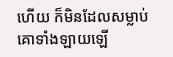ហើយ ក៏មិនដែលសម្លាប់គោទាំងឡាយឡើ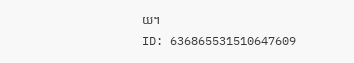យ។
ID: 636865531510647609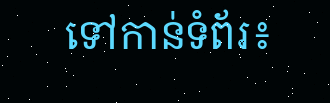ទៅកាន់ទំព័រ៖